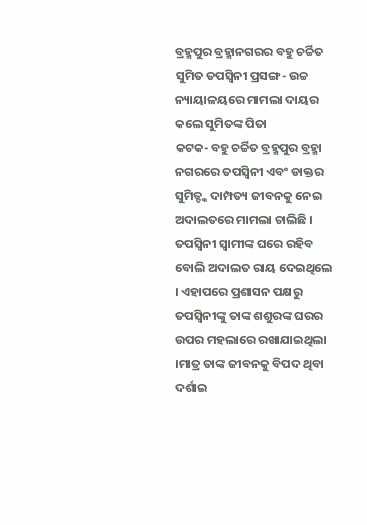ବ୍ରହ୍ମପୁର ବ୍ରହ୍ମାନଗରର ବହୁ ଚର୍ଚ୍ଚିତ ସୁମିତ ତପସ୍ୱିନୀ ପ୍ରସଙ୍ଗ- ଉଚ୍ଚ ନ୍ୟାୟାଳୟରେ ମାମଲା ଦାୟର କଲେ ସୁମିତଙ୍କ ପିତା
କଟକ- ବହୁ ଚର୍ଚ୍ଚିତ ବ୍ରହ୍ମପୁର ବ୍ରହ୍ମା ନଗରରେ ତପସ୍ୱିନୀ ଏବଂ ଡାକ୍ତର ସୁମିତ୍ଙ୍କ ଦାମ୍ପତ୍ୟ ଜୀବନକୁ ନେଇ ଅଦାଲତରେ ମାମଲା ଚାଲିଛି । ତପସ୍ୱିନୀ ସ୍ୱାମୀଙ୍କ ଘରେ ରହିବ ବୋଲି ଅଦାଲତ ରାୟ ଦେଇଥିଲେ । ଏହାପରେ ପ୍ରଶାସନ ପକ୍ଷରୁ ତପସ୍ୱିନୀଙ୍କୁ ତାଙ୍କ ଶଶୁରଙ୍କ ଘରର ଉପର ମହଲାରେ ରଖାଯାଇଥିଲା ।ମାତ୍ର ତାଙ୍କ ଜୀବନକୁ ବିପଦ ଥିବା ଦର୍ଶାଇ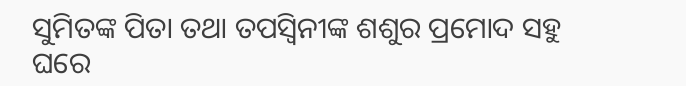ସୁମିତଙ୍କ ପିତା ତଥା ତପସ୍ୱିନୀଙ୍କ ଶଶୁର ପ୍ରମୋଦ ସହୁ ଘରେ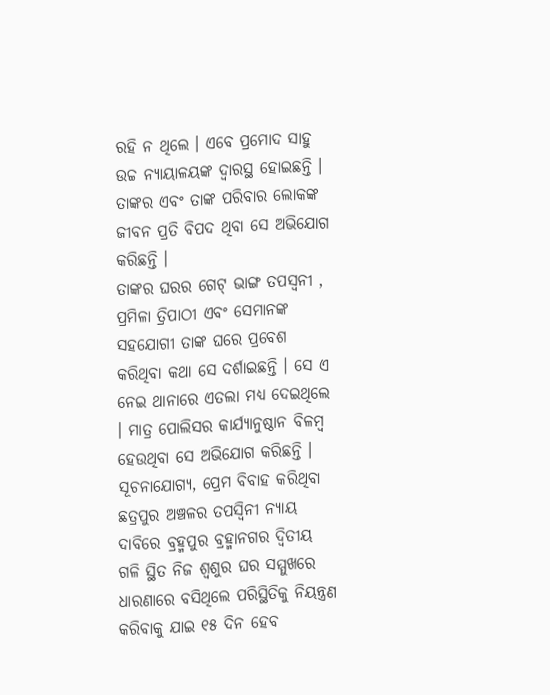ରହି ନ ଥିଲେ । ଏବେ ପ୍ରମୋଦ ସାହୁ ଉଚ୍ଚ ନ୍ୟାୟାଳୟଙ୍କ ଦ୍ୱାରସ୍ଥ ହୋଇଛନ୍ତି । ତାଙ୍କର ଏବଂ ତାଙ୍କ ପରିବାର ଲୋକଙ୍କ ଜୀବନ ପ୍ରତି ବିପଦ ଥିବା ସେ ଅଭିଯୋଗ କରିଛନ୍ତି ।
ତାଙ୍କର ଘରର ଗେଟ୍ ଭାଙ୍ଗ ତପସ୍ୱନୀ , ପ୍ରମିଳା ତ୍ରିପାଠୀ ଏବଂ ସେମାନଙ୍କ ସହଯୋଗୀ ତାଙ୍କ ଘରେ ପ୍ରବେଶ କରିଥିବା କଥା ସେ ଦର୍ଶାଇଛନ୍ତି । ସେ ଏ ନେଇ ଥାନାରେ ଏତଲା ମଧ୍ୟ ଦେଇଥିଲେ । ମାତ୍ର ପୋଲିସର କାର୍ଯ୍ୟାନୁଷ୍ଠାନ ବିଳମ୍ବ ହେଉଥିବା ସେ ଅଭିଯୋଗ କରିଛନ୍ତି ।
ସୂଚନାଯୋଗ୍ୟ, ପ୍ରେମ ବିବାହ କରିଥିବା ଛତ୍ରପୁର ଅଞ୍ଚଳର ତପସ୍ୱିନୀ ନ୍ୟାୟ ଦାବିରେ ବ୍ରହ୍ମପୁର ବ୍ରହ୍ମାନଗର ଦ୍ୱିତୀୟ ଗଳି ସ୍ଥିତ ନିଜ ଶ୍ୱଶୁର ଘର ସମ୍ମୁଖରେ ଧାରଣାରେ ବସିଥିଲେ ପରିସ୍ଥିତିକୁ ନିୟନ୍ତ୍ରଣ କରିବାକୁ ଯାଇ ୧୫ ଦିନ ହେବ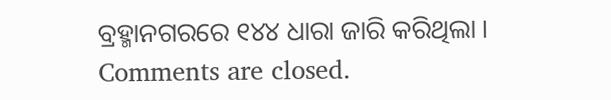ବ୍ରହ୍ମାନଗରରେ ୧୪୪ ଧାରା ଜାରି କରିଥିଲା ।
Comments are closed.